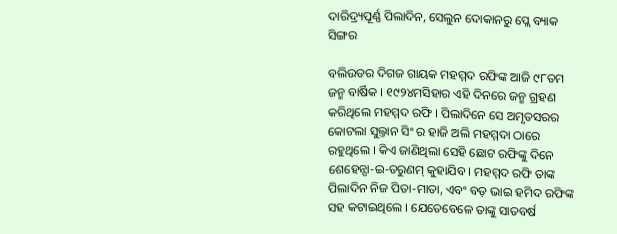ଦାରିଦ୍ର୍ୟପୂର୍ଣ୍ଣ ପିଲାଦିନ, ସେଲୁନ ଦୋକାନରୁ ପ୍ଲେ ବ୍ୟାକ ସିଙ୍ଗର

ବଲିଉଡର ଦିଗଜ ଗାୟକ ମହମ୍ମଦ ରଫିଙ୍କ ଆଜି ୯୮ତମ ଜନ୍ମ ବାର୍ଷିକ । ୧୯୨୪ମସିହାର ଏହି ଦିନରେ ଜନ୍ମ ଗ୍ରହଣ କରିଥିଲେ ମହମ୍ମଦ ରଫି । ପିଲାଦିନେ ସେ ଅମୃତସରର କୋଟଲା ସୁଲ୍ତାନ ସିଂ ର ହାଜି ଅଲି ମହମ୍ମଦା ଠାରେ ରହୁଥିଲେ । କିଏ ଜାଣିଥିଲା ସେହି ଛୋଟ ରଫିଙ୍କୁ ଦିନେ ଶେହେନ୍ସା-ଇ-ତରୁଣମ୍ କୁହାଯିବ । ମହମ୍ମଦ ରଫି ତାଙ୍କ ପିଲାଦିନ ନିଜ ପିତା-ମାତା, ଏବଂ ବଡ଼ ଭାଇ ହମିଦ ରଫିଙ୍କ ସହ କଟାଇଥିଲେ । ଯେତେବେଳେ ତାଙ୍କୁ ସାତବର୍ଷ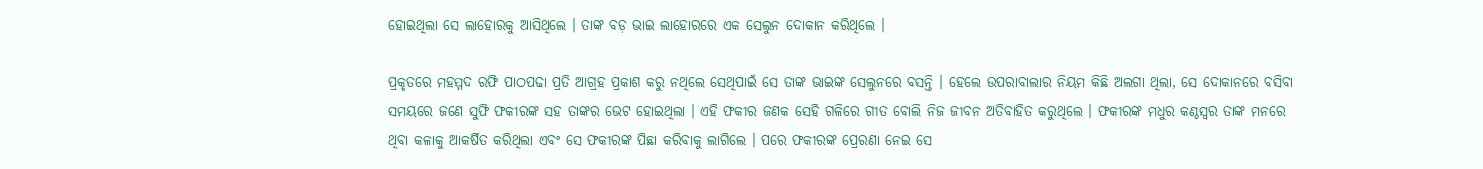ହୋଇଥିଲା ସେ ଲାହୋରକୁ ଆସିଥିଲେ । ତାଙ୍କ ବଡ଼ ଭାଇ ଲାହୋରରେ ଏକ ସେଲୁନ ଦୋକାନ କରିଥିଲେ ।

ପ୍ରକୃତରେ ମହମ୍ମଦ ରଫି ପାଠପଢା ପ୍ରତି ଆଗ୍ରହ ପ୍ରକାଶ କରୁ ନଥିଲେ ସେଥିପାଇଁ ସେ ତାଙ୍କ ଭାଇଙ୍କ ସେଲୁନରେ ବସନ୍ତି । ହେଲେ ଉପରାବାଲାର ନିୟମ କିଛି ଅଲଗା ଥିଲା, ସେ ଦୋକାନରେ ବସିବା ସମୟରେ ଜଣେ ସୁଫି ଫକୀରଙ୍କ ସହ ତାଙ୍କର ଭେଟ ହୋଇଥିଲା । ଏହି ଫକୀର ଜଣକ ସେହି ଗଳିରେ ଗୀତ ବୋଲି ନିଜ ଜୀବନ ଅତିବାହିତ କରୁଥିଲେ । ଫକୀରଙ୍କ ମଧୁର କଣ୍ଠସ୍ୱର ତାଙ୍କ ମନରେ ଥିବା କଳାକୁ ଆକର୍ଷିତ କରିଥିଲା ଏବଂ ସେ ଫକୀରଙ୍କ ପିଛା କରିବାକୁ ଲାଗିଲେ । ପରେ ଫକୀରଙ୍କ ପ୍ରେରଣା ନେଇ ସେ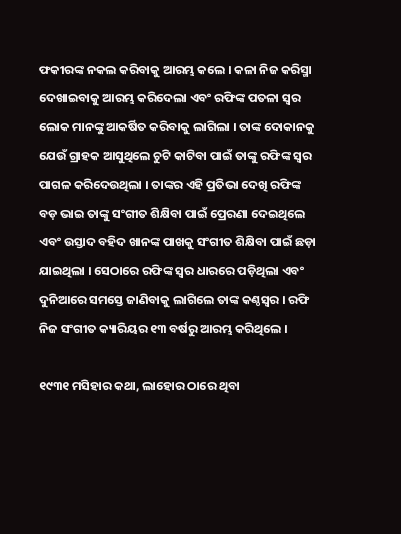ଫକୀରଙ୍କ ନକଲ କରିବାକୁ ଆରମ୍ଭ କଲେ । କଳା ନିଜ କରିସ୍ମା ଦେଖାଇବାକୁ ଆରମ୍ଭ କରିଦେଲା ଏବଂ ରଫିଙ୍କ ପତଳା ସ୍ୱର ଲୋକ ମାନଙ୍କୁ ଆକର୍ଷିତ କରିବାକୁ ଲାଗିଲା । ତାଙ୍କ ଦୋକାନକୁ ଯେଉଁ ଗ୍ରାହକ ଆସୁଥିଲେ ଚୁଟି କାଟିବା ପାଇଁ ତାଙ୍କୁ ରଫିଙ୍କ ସ୍ୱର ପାଗଳ କରିଦେଉଥିଲା । ତାଙ୍କର ଏହି ପ୍ରତିଭା ଦେଖି ରଫିଙ୍କ ବଡ଼ ଭାଇ ତାଙ୍କୁ ସଂଗୀତ ଶିକ୍ଷିବା ପାଇଁ ପ୍ରେରଣା ଦେଇଥିଲେ ଏବଂ ଉସ୍ତାଦ ବହିଦ ଖାନଙ୍କ ପାଖକୁ ସଂଗୀତ ଶିକ୍ଷିବା ପାଇଁ ଛଡ଼ା ଯାଇଥିଲା । ସେଠାରେ ରଫିଙ୍କ ସ୍ୱର ଧାରରେ ପଡ଼ିଥିଲା ଏବଂ ଦୁନିଆରେ ସମସ୍ତେ ଜାଣିବାକୁ ଲାଗିଲେ ତାଙ୍କ କଣ୍ଠସ୍ୱର । ରଫି ନିଜ ସଂଗୀତ କ୍ୟାରିୟର ୧୩ ବର୍ଷରୁ ଆରମ୍ଭ କରିଥିଲେ ।

୧୯୩୧ ମସିହାର କଥା, ଲାହୋର ଠାରେ ଥିବା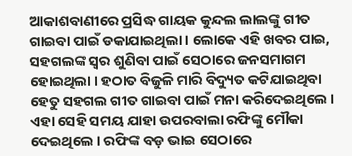ଆକାଶବାଣୀରେ ପ୍ରସିଦ୍ଧ ଗାୟକ କୁନ୍ଦଲ ଲାଲଙ୍କୁ ଗୀତ ଗାଇବା ପାଇଁ ଡକାଯାଇଥିଲା । ଲୋକେ ଏହି ଖବର ପାଇ, ସହଗଲଙ୍କ ସ୍ୱର ଶୁଣିବା ପାଇଁ ସେଠାରେ ଜନସମାଗମ ହୋଇଥିଲା । ହଠାତ ବିଜୁଳି ମାରି ବିଦ୍ୟୁତ କଟିଯାଇଥିବା ହେତୁ ସହଗଲ ଗୀତ ଗାଇବା ପାଇଁ ମନା କରିଦେଇଥିଲେ । ଏହା ସେହି ସମୟ ଯାହା ଉପରବାଲା ରଫିଙ୍କୁ ମୌକା ଦେଇଥିଲେ । ରଫିଙ୍କ ବଡ଼ ଭାଇ ସେଠାରେ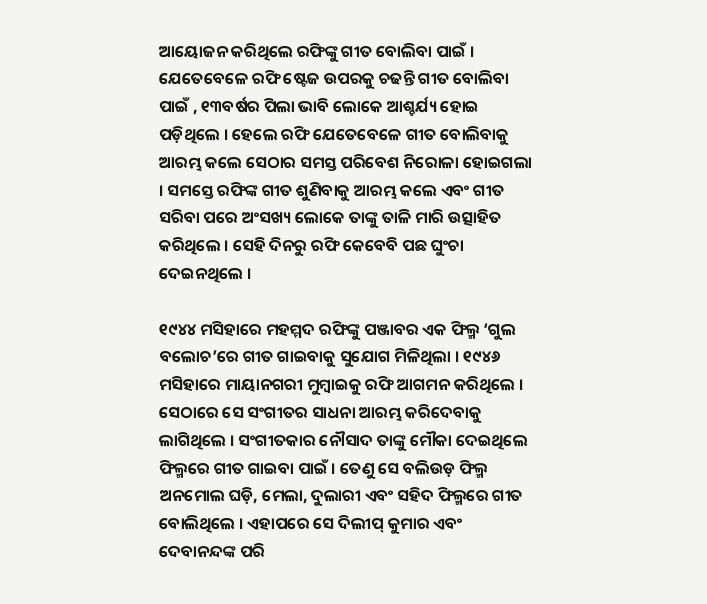ଆୟୋଜନ କରିଥିଲେ ରଫିଙ୍କୁ ଗୀତ ବୋଲିବା ପାଇଁ । ଯେତେବେଳେ ରଫି ଷ୍ଟେଜ ଉପରକୁ ଚଢନ୍ତି ଗୀତ ବୋଲିବା ପାଇଁ , ୧୩ବର୍ଷର ପିଲା ଭାବି ଲୋକେ ଆଶ୍ଚର୍ଯ୍ୟ ହୋଇ ପଡ଼ିଥିଲେ । ହେଲେ ରଫି ଯେତେବେଳେ ଗୀତ ବୋଲିବାକୁ ଆରମ୍ଭ କଲେ ସେଠାର ସମସ୍ତ ପରିବେଶ ନିରୋଳା ହୋଇଗଲା । ସମସ୍ତେ ରଫିଙ୍କ ଗୀତ ଶୁଣିବାକୁ ଆରମ୍ଭ କଲେ ଏବଂ ଗୀତ ସରିବା ପରେ ଅଂସଖ୍ୟ ଲୋକେ ତାଙ୍କୁ ତାଳି ମାରି ଉତ୍ସାହିତ କରିଥିଲେ । ସେହି ଦିନରୁ ରଫି କେବେବି ପଛ ଘୁଂଚା ଦେଇନଥିଲେ ।

୧୯୪୪ ମସିହାରେ ମହମ୍ମଦ ରଫିଙ୍କୁ ପଞ୍ଜାବର ଏକ ଫିଲ୍ମ ‘ଗୁଲ ବଲୋଚ’ରେ ଗୀତ ଗାଇବାକୁ ସୁଯୋଗ ମିଳିଥିଲା । ୧୯୪୬ ମସିହାରେ ମାୟାନଗରୀ ମୁମ୍ବାଇକୁ ରଫି ଆଗମନ କରିଥିଲେ । ସେଠାରେ ସେ ସଂଗୀତର ସାଧନା ଆରମ୍ଭ କରିଦେବାକୁ ଲାଗିଥିଲେ । ସଂଗୀତକାର ନୌସାଦ ତାଙ୍କୁ ମୌକା ଦେଇଥିଲେ ଫିଲ୍ମରେ ଗୀତ ଗାଇବା ପାଇଁ । ତେଣୁ ସେ ବଲିଉଡ଼ ଫିଲ୍ମ ଅନମୋଲ ଘଡ଼ି, ମେଲା, ଦୁଲାରୀ ଏବଂ ସହିଦ ଫିଲ୍ମରେ ଗୀତ ବୋଲିଥିଲେ । ଏହାପରେ ସେ ଦିଲୀପ୍ କୁମାର ଏବଂ ଦେବାନନ୍ଦଙ୍କ ପରି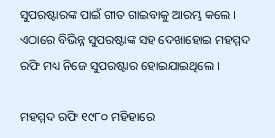ସୁପରଷ୍ଟାରଙ୍କ ପାଇଁ ଗୀତ ଗାଇବାକୁ ଆରମ୍ଭ କଲେ । ଏଠାରେ ବିଭିନ୍ନ ସୁପରଷ୍ଟାଙ୍କ ସହ ଦେଖାହୋଇ ମହମ୍ମଦ ରଫି ମଧ୍ୟ ନିଜେ ସୁପରଷ୍ଟାର ହୋଇଯାଇଥିଲେ ।

ମହମ୍ମଦ ରଫି ୧୯୮୦ ମହିହାରେ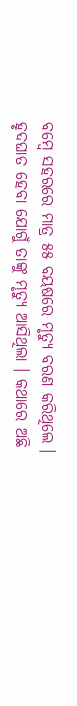ବମ୍ବେ ସହରରେ ମାତ୍ର ୫୫ ବୟଷରେ ମୃତ୍ୟୁ ବରଣ କରିଥିଲେ । ହୃଦଘାତ ହେବା ଯୋଗୁଁ ତାଙ୍କୁ ମୃତ୍ୟୁ ଆସିଥିଲା । କଥାରେ ଅଛି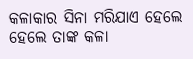କଳାକାର ସିନା ମରିଯାଏ ହେଲେ ହେଲେ ତାଙ୍କ କଳା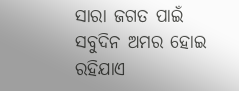ସାରା ଜଗତ ପାଇଁ ସବୁଦିନ ଅମର ହୋଇ ରହିଯାଏ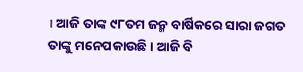। ଆଜି ତାଙ୍କ ୯୮ତମ ଜନ୍ମ ବାର୍ଷିକରେ ସାରା ଜଗତ ତାଙ୍କୁ ମନେପକାଉଛି । ଆଜି ବି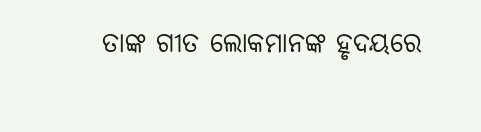ତାଙ୍କ ଗୀତ ଲୋକମାନଙ୍କ ହୃଦୟରେ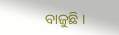ବାଜୁଛି ।